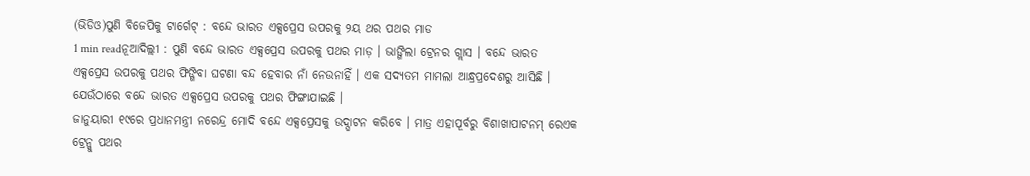(ଭିଡିଓ)ପୁଣି ବିଜେପିକୁ ଟାର୍ଗେଟ୍ : ବନ୍ଦେ ଭାରତ ଏକ୍ସପ୍ରେସ ଉପରକୁ ୨ୟ ଥର ପଥର ମାଡ
1 min readନୂଆଦିଲ୍ଲୀ : ପୁଣି ବନ୍ଦେ ଭାରତ ଏକ୍ସପ୍ରେସ ଉପରକୁ ପଥର ମାଡ଼ । ଭାଙ୍ଗିଲା ଟ୍ରେନର ଗ୍ଲାସ । ବନ୍ଦେ ଭାରତ ଏକ୍ସପ୍ରେସ ଉପରକୁ ପଥର ଫିଙ୍ଗିବା ଘଟଣା ବନ୍ଦ ହେବାର ନାଁ ନେଉନାହିଁ । ଏକ ସଦ୍ୟତମ ମାମଲା ଆନ୍ଧ୍ରପ୍ରଦେଶରୁ ଆସିଛି । ଯେଉଁଠାରେ ବନ୍ଦେ ଭାରତ ଏକ୍ସପ୍ରେସ ଉପରକୁ ପଥର ଫିଙ୍ଗାଯାଇଛି ।
ଜାନୁୟାରୀ ୧୯ରେ ପ୍ରଧାନମନ୍ତ୍ରୀ ନରେନ୍ଦ୍ର ମୋଦି ବନ୍ଦେ ଏକ୍ସପ୍ରେସକୁ ଉଦ୍ଘାଟନ କରିବେ । ମାତ୍ର ଏହାପୂର୍ବରୁ ବିଶାଖାପାଟନମ୍ ରେଏକ ଟ୍ରେନ୍କୁ ପଥର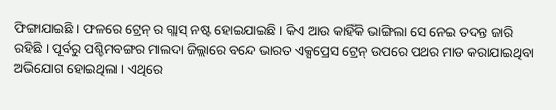ଫିଙ୍ଗାଯାଇଛି । ଫଳରେ ଟ୍ରେନ୍ ର ଗ୍ଲାସ୍ ନଷ୍ଟ ହୋଇଯାଇଛି । କିଏ ଆଉ କାହିଁକି ଭାଙ୍ଗିଲା ସେ ନେଇ ତଦନ୍ତ ଜାରି ରହିଛି । ପୂର୍ବରୁ ପଶ୍ଚିମବଙ୍ଗର ମାଲଦା ଜିଲ୍ଲାରେ ବନ୍ଦେ ଭାରତ ଏକ୍ସପ୍ରେସ ଟ୍ରେନ୍ ଉପରେ ପଥର ମାଡ କରାଯାଇଥିବା ଅଭିଯୋଗ ହୋଇଥିଲା । ଏଥିରେ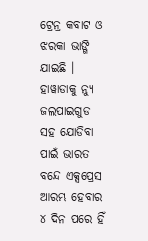ଟ୍ରେନ୍ର କବାଟ ଓ ଝରକା ଭାଙ୍ଗି ଯାଇଛି । ହାୱାଡାକୁ ନ୍ୟୁ ଜଲପାଇଗୁଡ ସହ ଯୋଡିବା ପାଇଁ ଭାରତ ବନ୍ଦେ ଏକ୍ସପ୍ରେସ ଆରମ୍ଭ ହେବାର ୪ ଦିନ ପରେ ହିଁ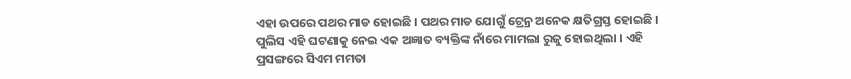ଏହା ଉପରେ ପଥର ମାଡ ହୋଇଛି । ପଥର ମାଡ ଯୋଗୁଁ ଟ୍ରେନ୍ର ଅନେକ କ୍ଷତିଗ୍ରସ୍ତ ହୋଇଛି ।
ପୁଲିସ ଏହି ଘଟଣାକୁ ନେଇ ଏକ ଅଜ୍ଞାତ ବ୍ୟକ୍ତିଙ୍କ ନାଁରେ ମାମଲା ରୁଜୁ ହୋଇଥିଲା । ଏହି ପ୍ରସଙ୍ଗରେ ସିଏମ ମମତା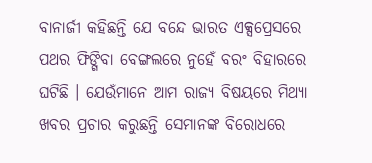ବାନାର୍ଜୀ କହିଛନ୍ତି ଯେ ବନ୍ଦେ ଭାରତ ଏକ୍ସପ୍ରେସରେ ପଥର ଫିଙ୍ଗିବା ବେଙ୍ଗଲରେ ନୁହେଁ ବରଂ ବିହାରରେ ଘଟିଛି । ଯେଉଁମାନେ ଆମ ରାଜ୍ୟ ବିଷୟରେ ମିଥ୍ୟା ଖବର ପ୍ରଚାର କରୁଛନ୍ତି ସେମାନଙ୍କ ବିରୋଧରେ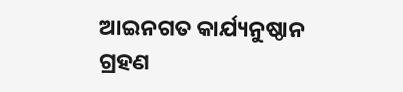ଆଇନଗତ କାର୍ଯ୍ୟନୁଷ୍ଠାନ ଗ୍ରହଣ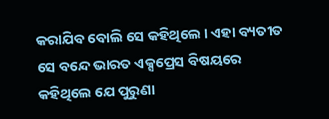କରାଯିବ ବୋଲି ସେ କହିଥିଲେ । ଏହା ବ୍ୟତୀତ ସେ ବନ୍ଦେ ଭାରତ ଏକ୍ସପ୍ରେସ ବିଷୟରେ କହିଥିଲେ ଯେ ପୁରୁଣା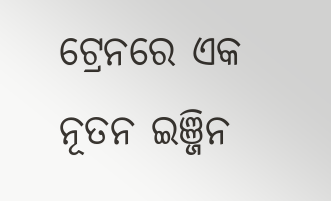ଟ୍ରେନରେ ଏକ ନୂତନ ଇଞ୍ଜିନ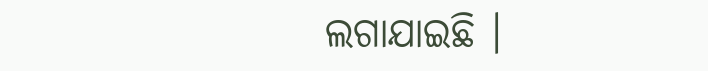ଲଗାଯାଇଛି ।